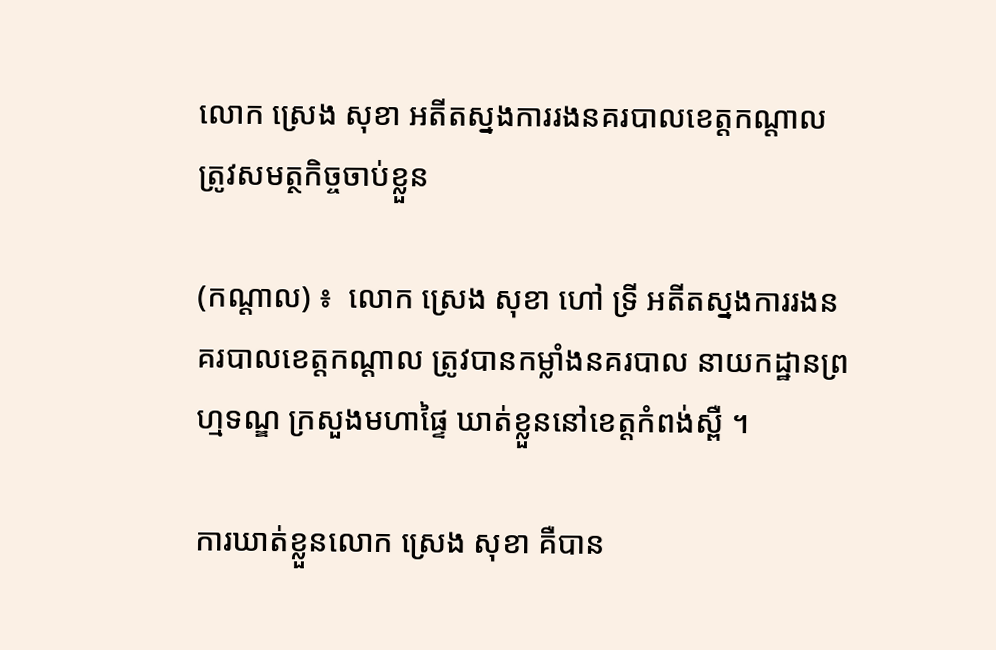លោក ស្រេង សុខា អតីតស្នងការរងនគរបាលខេត្តកណ្តាល ត្រូវសមត្ថកិច្ចចាប់ខ្លួន

(កណ្តាល) ៖  លោក ស្រេង សុខា ហៅ ទ្រី អតីតស្នងការរងនគរបាលខេត្តកណ្តាល ត្រូវបានកម្លាំងនគរបាល នាយកដ្ឋានព្រហ្មទណ្ឌ ក្រសួងមហាផ្ទៃ ឃាត់ខ្លួននៅខេត្តកំពង់ស្ពឺ ។

ការឃាត់ខ្លួនលោក ស្រេង សុខា គឺបាន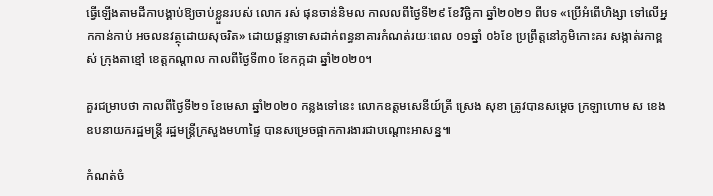ធ្វើឡើងតាមដីកាបង្គាប់ឱ្យចាប់ខ្លួនរបស់ លោក រស់ ផុនចាន់និមល កាលលពីថ្ងៃទី២៩ ខែវិច្ឆិកា ឆ្នាំ២០២១ ពីបទ «ប្រើអំពើហិង្សា ទៅលើអ្នកកាន់កាប់ អចលនវត្ថុដោយសុចរិត» ដោយផ្តន្ទាទោសដាក់ពន្ធនាគារកំណត់រយៈពេល ០១ឆ្នាំ ០៦ខែ ប្រព្រឹត្តនៅភូមិកោះគរ សង្កាត់រកាខ្ពស់ ក្រុងតាខ្មៅ ខេត្តកណ្តាល កាលពីថ្ងៃទី៣០ ខែកក្កដា ឆ្នាំ២០២០។

គួរជម្រាបថា កាលពីថ្ងៃទី២១ ខែមេសា ឆ្នាំ២០២០ កន្លងទៅនេះ លោកឧត្តមសេនីយ៍ត្រី ស្រេង សុខា ត្រូវបានសម្តេច ក្រឡាហោម ស ខេង ឧបនាយករដ្ឋមន្ត្រី រដ្ឋមន្ត្រីក្រសួងមហាផ្ទៃ បានសម្រេចផ្អាកការងារជាបណ្តោះអាសន្ន៕

កំណត់ចំ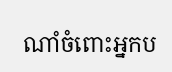ណាំចំពោះអ្នកប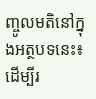ញ្ចូលមតិនៅក្នុងអត្ថបទនេះ៖ ដើម្បីរ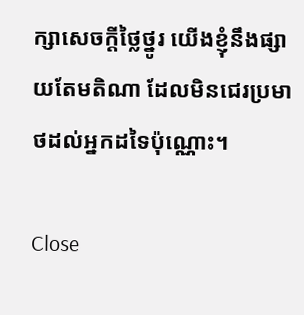ក្សាសេចក្ដីថ្លៃថ្នូរ យើងខ្ញុំនឹងផ្សាយតែមតិណា ដែលមិនជេរប្រមាថដល់អ្នកដទៃប៉ុណ្ណោះ។

Close